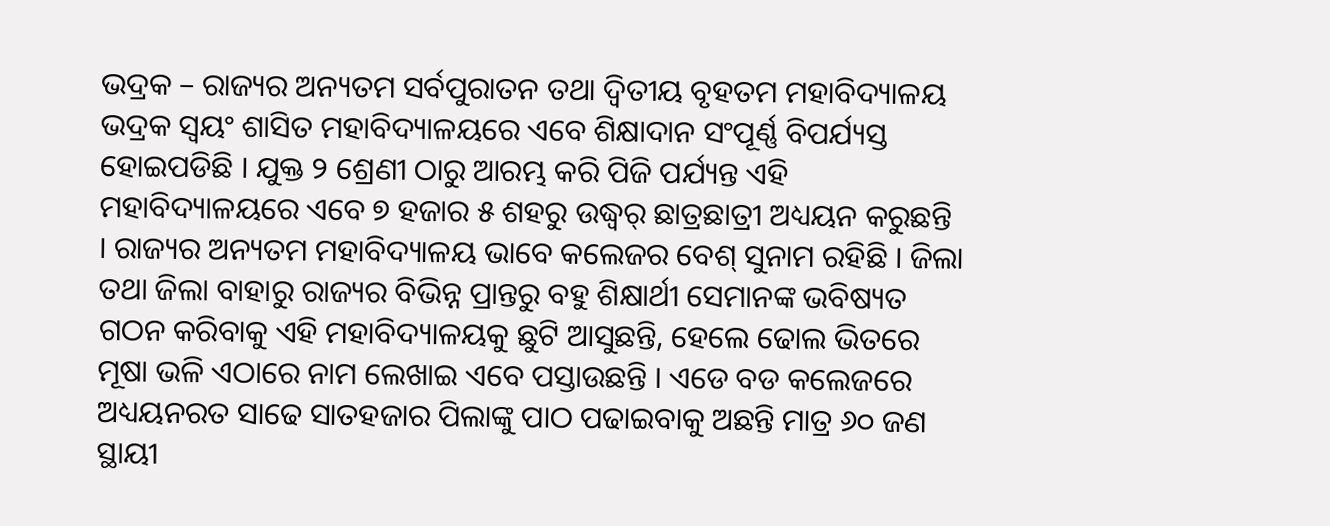ଭଦ୍ରକ – ରାଜ୍ୟର ଅନ୍ୟତମ ସର୍ବପୁରାତନ ତଥା ଦ୍ୱିତୀୟ ବୃହତମ ମହାବିଦ୍ୟାଳୟ ଭଦ୍ରକ ସ୍ୱୟଂ ଶାସିତ ମହାବିଦ୍ୟାଳୟରେ ଏବେ ଶିକ୍ଷାଦାନ ସଂପୂର୍ଣ୍ଣ ବିପର୍ଯ୍ୟସ୍ତ ହୋଇପଡିଛି । ଯୁକ୍ତ ୨ ଶ୍ରେଣୀ ଠାରୁ ଆରମ୍ଭ କରି ପିଜି ପର୍ଯ୍ୟନ୍ତ ଏହି ମହାବିଦ୍ୟାଳୟରେ ଏବେ ୭ ହଜାର ୫ ଶହରୁ ଉଦ୍ଧ୍ୱର୍ ଛାତ୍ରଛାତ୍ରୀ ଅଧ୍ୟୟନ କରୁଛନ୍ତି । ରାଜ୍ୟର ଅନ୍ୟତମ ମହାବିଦ୍ୟାଳୟ ଭାବେ କଲେଜର ବେଶ୍ ସୁନାମ ରହିଛି । ଜିଲା ତଥା ଜିଲା ବାହାରୁ ରାଜ୍ୟର ବିଭିନ୍ନ ପ୍ରାନ୍ତରୁ ବହୁ ଶିକ୍ଷାର୍ଥୀ ସେମାନଙ୍କ ଭବିଷ୍ୟତ ଗଠନ କରିବାକୁ ଏହି ମହାବିଦ୍ୟାଳୟକୁ ଛୁଟି ଆସୁଛନ୍ତି, ହେଲେ ଢୋଲ ଭିତରେ ମୂଷା ଭଳି ଏଠାରେ ନାମ ଲେଖାଇ ଏବେ ପସ୍ତାଉଛନ୍ତି । ଏଡେ ବଡ କଲେଜରେ ଅଧ୍ୟୟନରତ ସାଢେ ସାତହଜାର ପିଲାଙ୍କୁ ପାଠ ପଢାଇବାକୁ ଅଛନ୍ତି ମାତ୍ର ୬୦ ଜଣ ସ୍ଥାୟୀ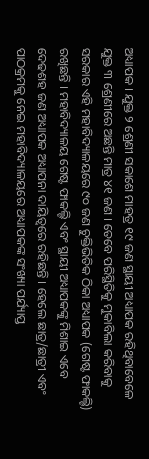ଅଧ୍ୟାପକ । ଯୁକ୍ତ ୨ ଶ୍ରେଣୀ ସକାଶେ ମାହତ୍ର ୧୯ ଜଣ ସ୍ଥାୟୀ ଅଧ୍ୟାପକ ରହିଥିବାବେଳେ ଯୁକ୍ତ ୩ ଶ୍ରେଣୀରେ ଅଛନ୍ତି ମାତ୍ର ୪୧ ଜଣ । ତେବେ ପରିସ୍ଥିତିକୁ ମୁକାବିଲା କରିବାକୁ ସରକାର ଏହି ମହାବିଦ୍ୟାଳୟରେ ୯୦ ଜଣ ଚୁକ୍ତିଭିତିକ ଠିକା ଅଧ୍ୟାପକ (ଗେଷ୍ଟ ଫାକଲ୍ଟି) ରଖିଛନ୍ତି । ମହାବିଦ୍ୟାଳୟ ଗେଷ୍ଟ ଫାକଲ୍ଟି ଏବଂ ସ୍ଥାୟୀ ଅଧ୍ୟାପକଙ୍କୁ ମିଶାଇ ଏବେ ଦେଢଶହ ଜଣ ଅଧ୍ୟାପକ ଅଧ୍ୟାପନା ଦାୟିତ୍ୱରେ ରହିଛନ୍ତି । ହେଲେ ଛାତ୍ର/ଛାତ୍ରୀ ଏବଂ ପାଠକ୍ରମକୁ ନେଇ ମହାବିଦ୍ୟାଳୟରେ ଅଧ୍ୟାପକଙ୍କ ସଂଖ୍ୟା ପର୍ଯ୍ୟାପ୍ତ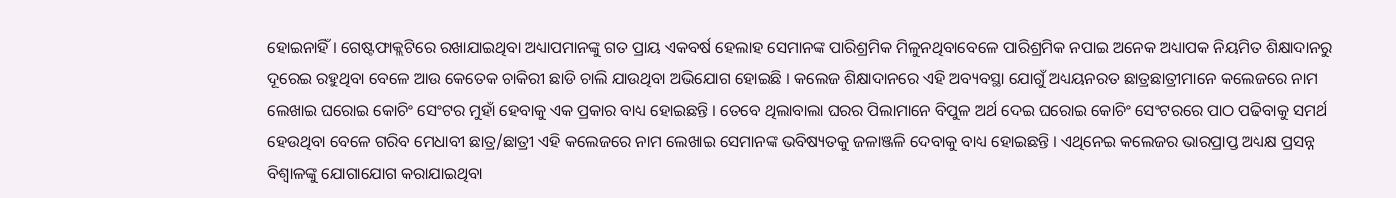ହୋଇନାହିଁ । ଗେଷ୍ଟଫାକ୍ଲଟିରେ ରଖାଯାଇଥିବା ଅଧ୍ୟାପମାନଙ୍କୁ ଗତ ପ୍ରାୟ ଏକବର୍ଷ ହେଲାହ ସେମାନଙ୍କ ପାରିଶ୍ରମିକ ମିଳୁନଥିବାବେଳେ ପାରିଶ୍ରମିକ ନପାଇ ଅନେକ ଅଧ୍ୟାପକ ନିୟମିତ ଶିକ୍ଷାଦାନରୁ ଦୂରେଇ ରହୁଥିବା ବେଳେ ଆଉ କେତେକ ଚାକିରୀ ଛାଡି ଚାଲି ଯାଉଥିବା ଅଭିଯୋଗ ହୋଇଛି । କଲେଜ ଶିକ୍ଷାଦାନରେ ଏହି ଅବ୍ୟବସ୍ଥା ଯୋଗୁଁ ଅଧ୍ୟୟନରତ ଛାତ୍ରଛାତ୍ରୀମାନେ କଲେଜରେ ନାମ ଲେଖାଇ ଘରୋଇ କୋଚିଂ ସେଂଟର ମୁହାଁ ହେବାକୁ ଏକ ପ୍ରକାର ବାଧ୍ୟ ହୋଇଛନ୍ତି । ତେବେ ଥିଲାବାଲା ଘରର ପିଲାମାନେ ବିପୁଳ ଅର୍ଥ ଦେଇ ଘରୋଇ କୋଚିଂ ସେଂଟରରେ ପାଠ ପଢିବାକୁ ସମର୍ଥ ହେଉଥିବା ବେଳେ ଗରିବ ମେଧାବୀ ଛାତ୍ର/ଛାତ୍ରୀ ଏହି କଲେଜରେ ନାମ ଲେଖାଇ ସେମାନଙ୍କ ଭବିଷ୍ୟତକୁ ଜଳାଞ୍ଜଳି ଦେବାକୁ ବାଧ୍ୟ ହୋଇଛନ୍ତି । ଏଥିନେଇ କଲେଜର ଭାରପ୍ରାପ୍ତ ଅଧ୍ୟକ୍ଷ ପ୍ରସନ୍ନ ବିଶ୍ୱାଳଙ୍କୁ ଯୋଗାଯୋଗ କରାଯାଇଥିବା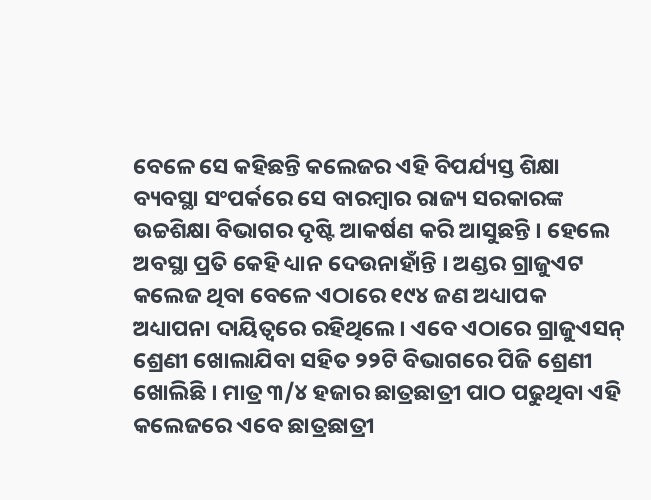ବେଳେ ସେ କହିଛନ୍ତି କଲେଜର ଏହି ବିପର୍ଯ୍ୟସ୍ତ ଶିକ୍ଷା ବ୍ୟବସ୍ଥା ସଂପର୍କରେ ସେ ବାରମ୍ବାର ରାଜ୍ୟ ସରକାରଙ୍କ ଉଚ୍ଚଶିକ୍ଷା ବିଭାଗର ଦୃଷ୍ଟି ଆକର୍ଷଣ କରି ଆସୁଛନ୍ତି । ହେଲେ ଅବସ୍ଥା ପ୍ରତି କେହି ଧ୍ୟାନ ଦେଉନାହାଁନ୍ତି । ଅଣ୍ଡର ଗ୍ରାଜୁଏଟ କଲେଜ ଥିବା ବେଳେ ଏଠାରେ ୧୯୪ ଜଣ ଅଧ୍ୟାପକ ଅଧ୍ୟାପନା ଦାୟିତ୍ୱରେ ରହିଥିଲେ । ଏବେ ଏଠାରେ ଗ୍ରାଜୁଏସନ୍ ଶ୍ରେଣୀ ଖୋଲାଯିବା ସହିତ ୨୨ଟି ବିଭାଗରେ ପିଜି ଶ୍ରେଣୀ ଖୋଲିଛି । ମାତ୍ର ୩/୪ ହଜାର ଛାତ୍ରଛାତ୍ରୀ ପାଠ ପଢୁଥିବା ଏହି କଲେଜରେ ଏବେ ଛାତ୍ରଛାତ୍ରୀ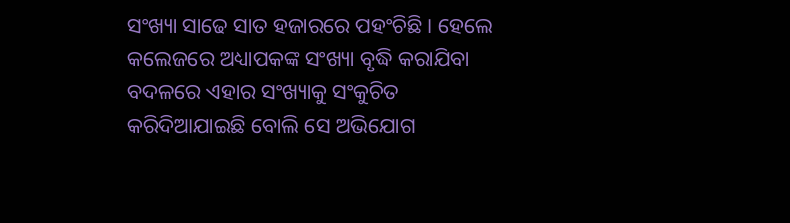ସଂଖ୍ୟା ସାଢେ ସାତ ହଜାରରେ ପହଂଚିଛି । ହେଲେ କଲେଜରେ ଅଧ୍ୟାପକଙ୍କ ସଂଖ୍ୟା ବୃଦ୍ଧି କରାଯିବା ବଦଳରେ ଏହାର ସଂଖ୍ୟାକୁ ସଂକୁଚିତ କରିଦିଆଯାଇଛି ବୋଲି ସେ ଅଭିଯୋଗ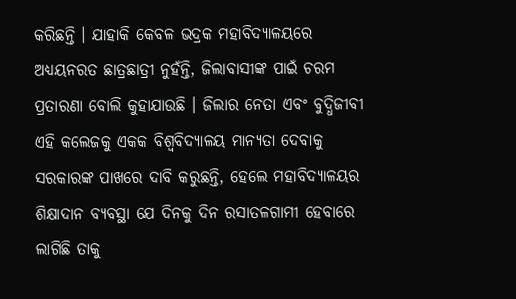କରିଛନ୍ତି । ଯାହାକି କେବଳ ଭଦ୍ରକ ମହାବିଦ୍ୟାଳୟରେ ଅଧ୍ୟୟନରତ ଛାତ୍ରଛାତ୍ରୀ ନୁହଁନ୍ତି, ଜିଲାବାସୀଙ୍କ ପାଇଁ ଚରମ ପ୍ରତାରଣା ବୋଲି କୁହାଯାଉଛି । ଜିଲାର ନେତା ଏବଂ ବୁଦ୍ଧିଜୀବୀ ଏହି କଲେଜକୁ ଏକକ ବିଶ୍ୱବିଦ୍ୟାଳୟ ମାନ୍ୟତା ଦେବାକୁ ସରକାରଙ୍କ ପାଖରେ ଦାବି କରୁଛନ୍ତି, ହେଲେ ମହାବିଦ୍ୟାଳୟର ଶିକ୍ଷାଦାନ ବ୍ୟବସ୍ଥା ଯେ ଦିନକୁ ଦିନ ରସାତଳଗାମୀ ହେବାରେ ଲାଗିଛି ତାକୁ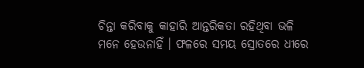ଚିନ୍ତା କରିବାକୁ କାହାରି ଆନ୍ତରିକତା ରହିଥିବା ଭଳି ମନେ ହେଉନାହିଁ । ଫଳରେ ସମୟ ସ୍ରୋତରେ ଧୀରେ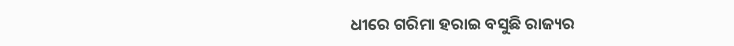ଧୀରେ ଗରିମା ହରାଇ ବସୁଛି ରାଜ୍ୟର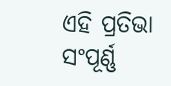ଏହି ପ୍ରତିଭା ସଂପୂର୍ଣ୍ଣ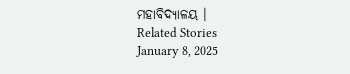ମହାବିଦ୍ୟାଳୟ ।
Related Stories
January 8, 2025